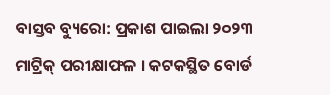ବାସ୍ତବ ବ୍ୟୁରୋ: ପ୍ରକାଶ ପାଇଲା ୨୦୨୩ ମାଟ୍ରିକ୍ ପରୀକ୍ଷାଫଳ । କଟକସ୍ଥିତ ବୋର୍ଡ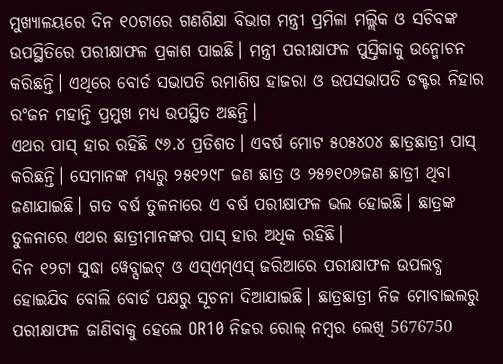ମୁଖ୍ୟାଳୟରେ ଦିନ ୧୦ଟାରେ ଗଣଶିକ୍ଷା ବିଭାଗ ମନ୍ତ୍ରୀ ପ୍ରମିଳା ମଲ୍ଲିକ ଓ ସଚିବଙ୍କ ଉପସ୍ଥିତିରେ ପରୀକ୍ଷାଫଳ ପ୍ରକାଶ ପାଇଛି। ମନ୍ତ୍ରୀ ପରୀକ୍ଷାଫଳ ପୁସ୍ତିକାକୁ ଉନ୍ମୋଚନ କରିଛନ୍ତି। ଏଥିରେ ବୋର୍ଡ ସଭାପତି ରମାଶିଷ ହାଜରା ଓ ଉପସଭାପତି ଡକ୍ଟର ନିହାର ରଂଜନ ମହାନ୍ତି ପ୍ରମୁଖ ମଧ୍ୟ ଉପସ୍ଥିତ ଅଛନ୍ତି।
ଏଥର ପାସ୍ ହାର ରହିଛି ୯୬.୪ ପ୍ରତିଶତ। ଏବର୍ଷ ମୋଟ ୫୦୫୪୦୪ ଛାତ୍ରଛାତ୍ରୀ ପାସ୍ କରିଛନ୍ତି। ସେମାନଙ୍କ ମଧ୍ୟରୁ ୨୫୧୨୯୮ ଜଣ ଛାତ୍ର ଓ ୨୫୭୧୦୬ଜଣ ଛାତ୍ରୀ ଥିବା ଜଣାଯାଇଛି। ଗତ ବର୍ଷ ତୁଳନାରେ ଏ ବର୍ଷ ପରୀକ୍ଷାଫଳ ଭଲ ହୋଇଛି। ଛାତ୍ରଙ୍କ ତୁଳନାରେ ଏଥର ଛାତ୍ରୀମାନଙ୍କର ପାସ୍ ହାର ଅଧିକ ରହିଛି।
ଦିନ ୧୨ଟା ସୁଦ୍ଧା ୱେବ୍ସାଇଟ୍ ଓ ଏସ୍ଏମ୍ଏସ୍ ଜରିଆରେ ପରୀକ୍ଷାଫଳ ଉପଲବ୍ଧ ହୋଇଯିବ ବୋଲି ବୋର୍ଡ ପକ୍ଷରୁ ସୂଚନା ଦିଆଯାଇଛି। ଛାତ୍ରଛାତ୍ରୀ ନିଜ ମୋବାଇଲରୁ ପରୀକ୍ଷାଫଳ ଜାଣିବାକୁ ହେଲେ OR10 ନିଜର ରୋଲ୍ ନମ୍ବର ଲେଖି 5676750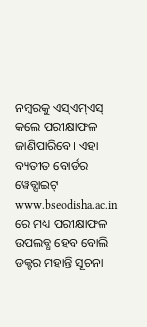ନମ୍ବରକୁ ଏସ୍ଏମ୍ଏସ୍ କଲେ ପରୀକ୍ଷାଫଳ ଜାଣିପାରିବେ। ଏହା ବ୍ୟତୀତ ବୋର୍ଡର ୱେବ୍ସାଇଟ୍ www.bseodisha.ac.in ରେ ମଧ୍ୟ ପରୀକ୍ଷାଫଳ ଉପଲବ୍ଧ ହେବ ବୋଲି ଡକ୍ଟର ମହାନ୍ତି ସୂଚନା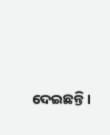ଦେଇଛନ୍ତି।